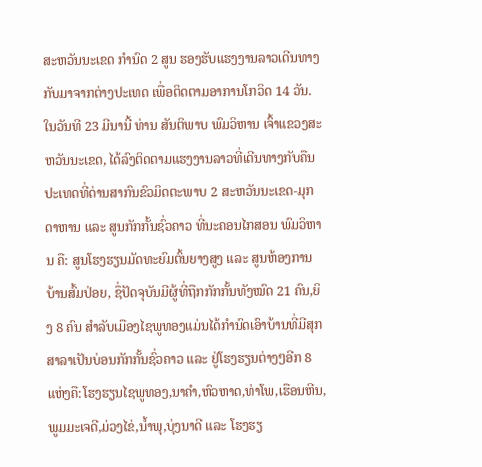ສະຫວັນນະເຂດ ກຳນົດ 2 ສູນ ຮອງຮັບແຮງງານລາວເດີນທາງກັບມາຈາກຕ່າງປະເທດ ເພື່ອຕິດຕາມອາການໂກວິດ 14 ວັນ.
ໃນວັນທີ 23 ມີນານີ້ ທ່ານ ສັນຕິພາບ ພົມວິຫານ ເຈົ້າແຂວງສະຫວັນນະເຂດ, ໄດ້ລົງຕິດຕາມແຮງງານລາວທີ່ເດີນທາງກັບຄືນປະເທດທີ່ດ່ານສາກົນຂົວມິດຕະພາບ 2 ສະຫວັນນະເຂດ-ມຸກດາຫານ ແລະ ສູນກັກກັ້ນຊົ່ວຄາວ ທີ່ນະຄອນໄກສອນ ພົມວິຫານ ຄື: ສູນໂຮງຮຽນມັດທະຍົມຕົ້ນຍາງສູງ ແລະ ສູນຫ້ອງການບ້ານສົ້ມປ່ອຍ, ຊຶ່ປັດຈຸບັນມີຜູ້ທີ່ຖືກກັກກັ້ນທັງໝົດ 21 ຄົນ,ຍິງ 8 ຄົນ ສຳລັບເມືອງໄຊພູທອງແມ່ນໄດ້ກຳນົດເອົາບ້ານທີ່ມີສຸກສາລາເປັນບ່ອນກັກກັ້ນຊົ່ວຄາວ ແລະ ຢູ່ໂຮງຮຽນຕ່າງໆອີກ 8 ແຫ່ງຄື:ໂຮງຮຽນໄຊພູທອງ,ນາຄຳ,ຫົວຫາດ,ທ່າໂພ,ເຮືອນຫີນ,ພູມມະເຈດີ,ມ່ວງໄຂ່,ນ້ຳພຸ,ບຸ່ງນາດີ ແລະ ໂຮງຮຽ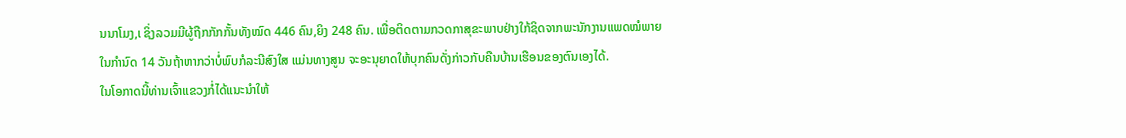ນນາໂມງ,ເ ຊິ່ງລວມມີຜູ້ຖືກກັກກັ້ນທັງໝົດ 446 ຄົນ,ຍິງ 248 ຄົນ. ເພື່ອຕິດຕາມກວດກາສຸຂະພາບຢ່າງໃກ້ຊິດຈາກພະນັກງານແພດໝໍພາຍໃນກຳນົດ 14 ວັນຖ້າຫາກວ່າບໍ່ພົບກໍລະນີສົງໃສ ແມ່ນທາງສູນ ຈະອະນຸຍາດໃຫ້ບຸກຄົນດັ່ງກ່າວກັບຄືນບ້ານເຮືອນຂອງຕົນເອງໄດ້.
ໃນໂອກາດນີ້ທ່ານເຈົ້າແຂວງກໍ່ໄດ້ແນະນຳໃຫ້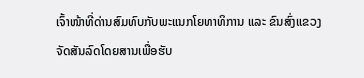ເຈົ້າໜ້າທີ່ດ່ານສົມທົບກັບພະແນກໂຍທາທິການ ແລະ ຂົນສົ່ງແຂວງ ຈັດສັນລົດໂດຍສານເພື່ອຮັບ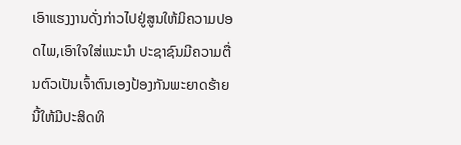ເອົາແຮງງານດັ່ງກ່າວໄປຢູ່ສູນໃຫ້ມິຄວາມປອດໄພ,ເອົາໃຈໃສ່ແນະນຳ ປະຊາຊົນມີຄວາມຕື່ນຕົວເປັນເຈົ້າຕົນເອງປ້ອງກັນພະຍາດຮ້າຍນີ້ໃຫ້ມີປະສິດທິ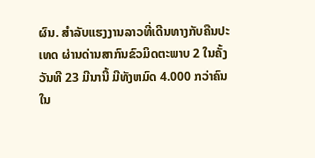ຜົນ. ສໍາລັບແຮງງານລາວທີ່ເດີນທາງກັບຄືນປະເທດ ຜ່ານດ່ານສາກົນຂົວມິດຕະພາບ 2 ໃນຄັ້ງວັນທີ 23 ມີນານີ້ ມີທັງຫມົດ 4.000 ກວ່າຄົນ ໃນ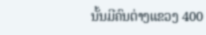ນັ້ນມີຄົນຕ່າງແຂວງ 400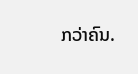ກວ່າຄົນ.